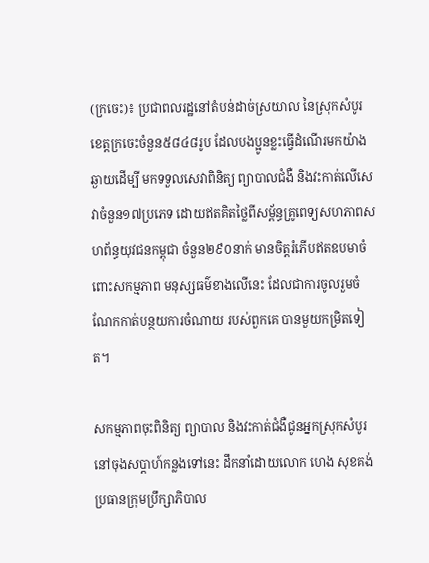(ក្រចេះ)៖ ប្រជាពលរដ្ឋនៅតំបន់ដាច់ស្រយាល នៃស្រុកសំបូរ ខេត្តក្រចេះចំនួន៥៨៤៨រូប ដែលបងប្អូនខ្លះធ្វើដំណើរមកយ៉ាងឆ្ងាយដើម្បី មកទទួលសេវាពិនិត្យ ព្យាបាលជំងឺ និងវះកាត់លើសេវាចំនួន១៧ប្រភេទ ដោយឥតគិតថ្លៃពីសម្ព័ន្ធគ្រូពេទ្យសហភាពសហព័ន្ធយុវជនកម្ពុជា ចំនួន២៩០នាក់ មានចិត្តរំភើបឥតឧបមាចំពោះសកម្មភាព មនុស្សធម៌ខាងលើនេះ ដែលជាការចូលរួមចំណែកកាត់បន្ថយការចំណាយ របស់ពួកគេ បានមួយកម្រិតទៀត។

សកម្មភាពចុះពិនិត្យ ព្យាបាល និងវះកាត់ជំងឺជូនអ្នកស្រុកសំបូរ នៅចុងសប្តាហ៍កន្លងទៅនេះ ដឹកនាំដោយលោក ហេង សុខគង់ ប្រធានក្រុមប្រឹក្សាភិបាល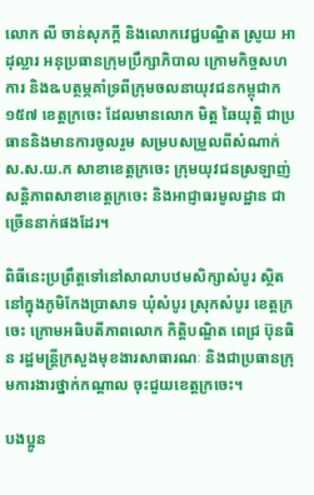លោក លី ចាន់សុភក្តី និងលោកវេជ្ជបណ្ឌិត ស្រូយ អាដុល្លារ អនុប្រធានក្រុមប្រឹក្សាភិបាល ក្រោមកិច្ចសហការ និងឩបត្ថម្ភគាំទ្រពីក្រុមចលនាយុវជនកម្ពុជាក១៥៧ ខេត្តក្រចេះ ដែលមានលោក មិត្ត ឆៃយុត្តិ ជាប្រធាននិងមានការចូលរួម សម្របសម្រួលពីសំណាក់ ស.ស.យ.ក សាខាខេត្តក្រចេះ ក្រុមយុវជនស្រឡាញ់សន្តិភាពសាខាខេត្តក្រចេះ និងអាជ្ញាធរមូលដ្ឋាន ជាច្រើននាក់ផងដែរ។

ពិធីនេះប្រព្រឹត្តទៅនៅសាលាបឋមសិក្សាសំបូរ ស្ថិតនៅក្នុងភូមិកែងប្រាសាទ ឃុំសំបូរ ស្រុកសំបូរ ខេត្តក្រចេះ ក្រោមអធិបតីភាពលោក កិត្តិបណ្ឌិត ពេជ្រ ប៊ុនធិន រដ្ឋមន្ត្រីក្រសួងមុខងារសាធារណៈ និងជាប្រធានក្រុមការងារថ្នាក់កណ្តាល ចុះជួយខេត្តក្រចេះ។

បងប្អូន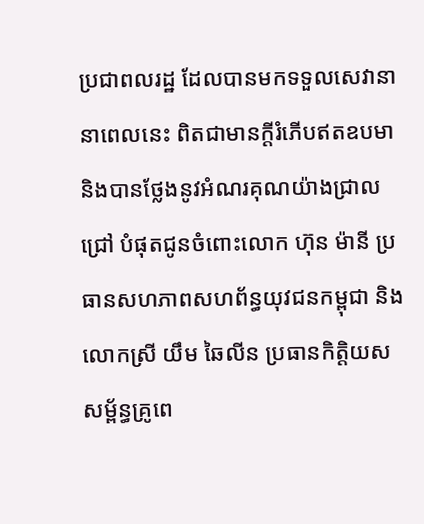ប្រជាពលរដ្ឋ ដែលបានមកទទួលសេវានានាពេលនេះ ពិតជាមានក្តីរំភើបឥតឧបមា និងបានថ្លែងនូវអំណរគុណយ៉ាងជ្រាលជ្រៅ បំផុតជូនចំពោះលោក ហ៊ុន ម៉ានី ប្រធានសហភាពសហព័ន្ធយុវជនកម្ពុជា និងលោកស្រី យឹម ឆៃលីន ប្រធានកិត្តិយសសម្ព័ន្ធគ្រូពេ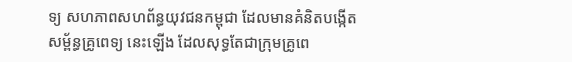ទ្យ សហភាពសហព័ន្ធយុវជនកម្ពុជា ដែលមានគំនិតបង្កើតសម្ព័ន្ធគ្រូពេទ្យ នេះឡើង ដែលសុទ្ធតែជាក្រុមគ្រូពេ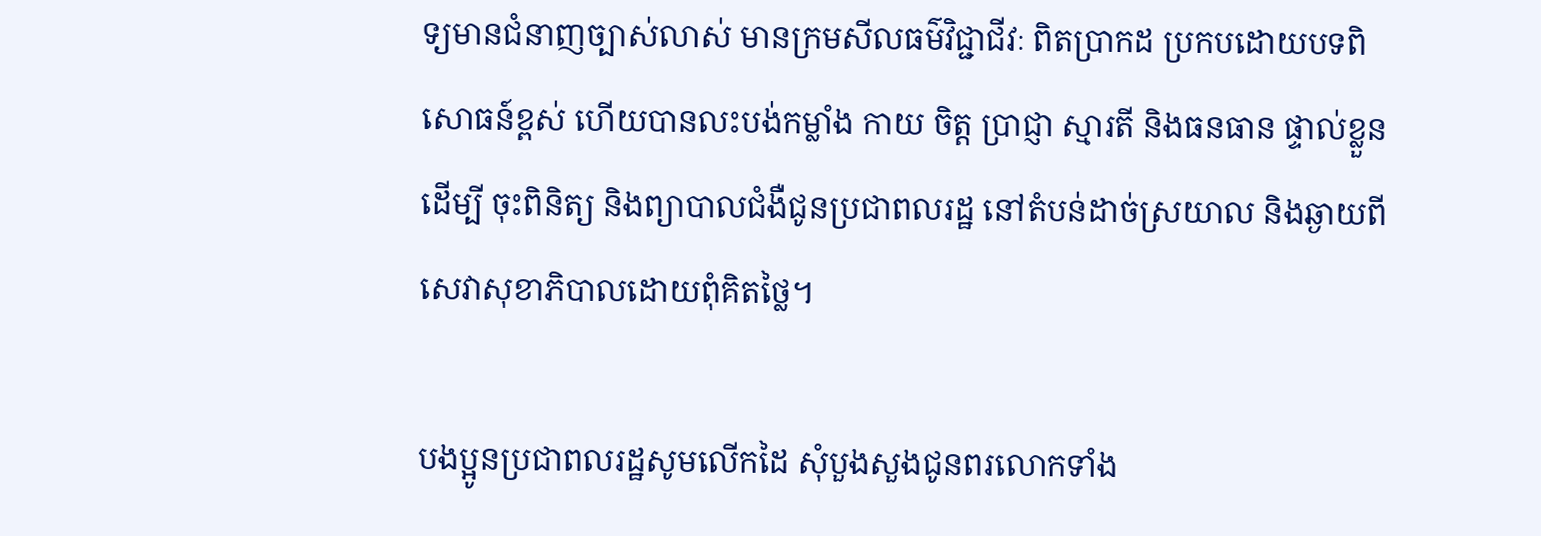ទ្យមានជំនាញច្បាស់លាស់ មានក្រមសីលធម៌វិជ្ជាជីវៈ ពិតប្រាកដ ប្រកបដោយបទពិសោធន៍ខ្ពស់ ហើយបានលះបង់កម្លាំង កាយ ចិត្ត ប្រាជ្ញា ស្មារតី និងធនធាន ផ្ទាល់ខ្លួនដើម្បី ចុះពិនិត្យ និងព្យាបាលជំងឺជូនប្រជាពលរដ្ឋ នៅតំបន់ដាច់ស្រយាល និងឆ្ងាយពីសេវាសុខាភិបាលដោយពុំគិតថ្លៃ។

បងប្អូនប្រជាពលរដ្ឋសូមលើកដៃ សុំបួងសួងជូនពរលោកទាំង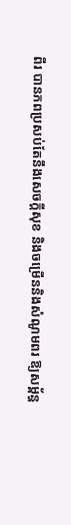ពីរ បានភពប្រសប់តែនឹងសេចក្តីសុខ និងចម្រើននិងសំណូមពរ ឱ្យសម្ព័ន្ធ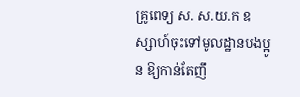គ្រូពេទ្យ ស. ស.យ.ក ឧស្សាហ៍ចុះទៅមូលដ្ឋានបងប្អូន ឱ្យកាន់តែញឹ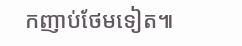កញាប់ថែមទៀត៕